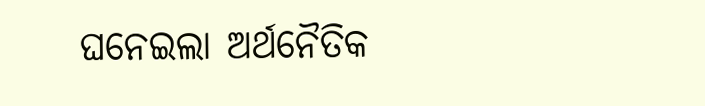ଘନେଇଲା ଅର୍ଥନୈତିକ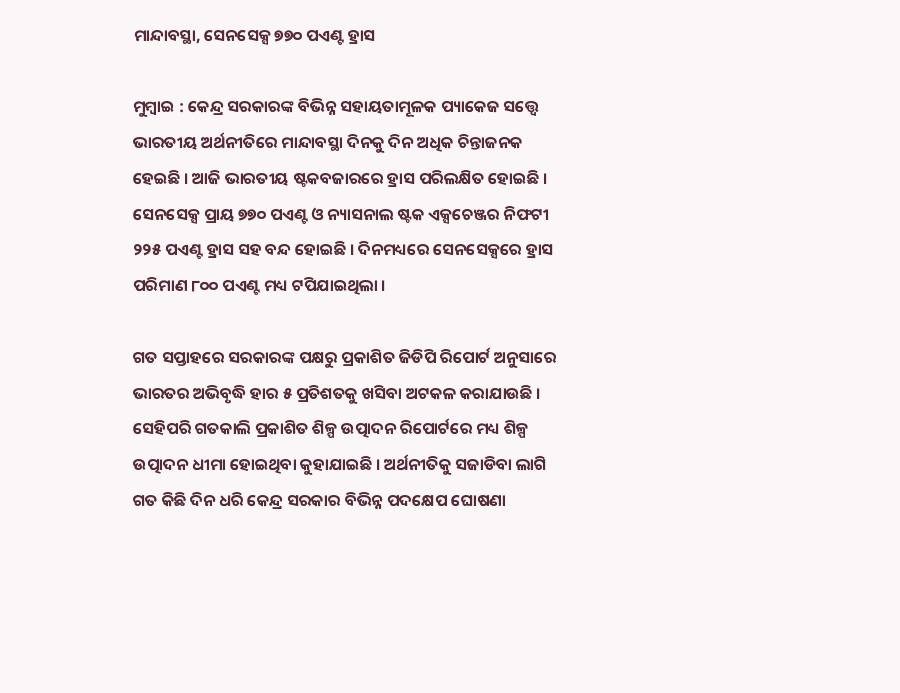ମାନ୍ଦାବସ୍ଥା, ସେନସେକ୍ସ ୭୭୦ ପଏଣ୍ଟ ହ୍ରାସ

ମୁମ୍ବାଇ : କେନ୍ଦ୍ର ସରକାରଙ୍କ ବିଭିନ୍ନ ସହାୟତାମୂଳକ ପ୍ୟାକେଜ ସତ୍ତ୍ୱେ ଭାରତୀୟ ଅର୍ଥନୀତିରେ ମାନ୍ଦାବସ୍ଥା ଦିନକୁ ଦିନ ଅଧିକ ଚିନ୍ତାଜନକ ହେଇଛି । ଆଜି ଭାରତୀୟ ଷ୍ଟକବଜାରରେ ହ୍ରାସ ପରିଲକ୍ଷିତ ହୋଇଛି । ସେନସେକ୍ସ ପ୍ରାୟ ୭୭୦ ପଏଣ୍ଟ ଓ ନ୍ୟାସନାଲ ଷ୍ଟକ ଏକ୍ସଚେଞ୍ଜର ନିଫଟୀ ୨୨୫ ପଏଣ୍ଟ ହ୍ରାସ ସହ ବନ୍ଦ ହୋଇଛି । ଦିନମଧ୍ୟରେ ସେନସେକ୍ସରେ ହ୍ରାସ ପରିମାଣ ୮୦୦ ପଏଣ୍ଟ ମଧ୍ୟ ଟପିଯାଇଥିଲା ।

ଗତ ସପ୍ତାହରେ ସରକାରଙ୍କ ପକ୍ଷରୁ ପ୍ରକାଶିତ ଜିଡିପି ରିପୋର୍ଟ ଅନୁସାରେ ଭାରତର ଅଭିବୃଦ୍ଧି ହାର ୫ ପ୍ରତିଶତକୁ ଖସିବା ଅଟକଳ କରାଯାଉଛି । ସେହିପରି ଗତକାଲି ପ୍ରକାଶିତ ଶିଳ୍ପ ଉତ୍ପାଦନ ରିପୋର୍ଟରେ ମଧ୍ୟ ଶିଳ୍ପ ଉତ୍ପାଦନ ଧୀମା ହୋଇଥିବା କୁହାଯାଇଛି । ଅର୍ଥନୀତିକୁ ସଜାଡିବା ଲାଗି ଗତ କିଛି ଦିନ ଧରି କେନ୍ଦ୍ର ସରକାର ବିଭିନ୍ନ ପଦକ୍ଷେପ ଘୋଷଣା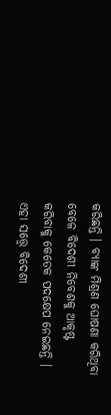କରିଛନ୍ତି । ବ୍ୟାଙ୍କ ମିଶ୍ରଣ ଘୋଷଣା କରିଥିବା ବେଳେ ବିଦେଶୀ ନିବେଶକୁ ଆକୃଷ୍ଟ କରିବାକୁ କେତେକ ପଦକ୍ଷେପ ନେଇଛନ୍ତି । ଏହା ସତ୍ତ୍ୱେ ବିଦେଶୀ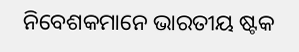ନିବେଶକମାନେ ଭାରତୀୟ ଷ୍ଟକ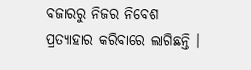ବଜାରରୁ ନିଜର ନିବେଶ ପ୍ରତ୍ୟାହାର କରିବାରେ ଲାଗିଛନ୍ତି ।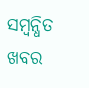ସମ୍ବନ୍ଧିତ ଖବର